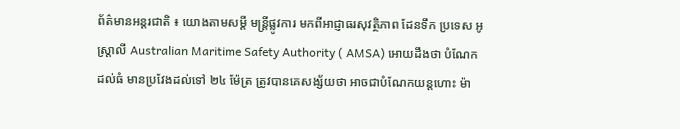ព័ត៌មានអន្តរជាតិ ៖ យោងតាមសម្តី មន្រ្តីផ្លូវការ មកពីអាជ្ញាធរសុវត្ថិភាព ដែនទឹក ប្រទេស អូស្រ្តាលី Australian Maritime Safety Authority ( AMSA) អោយដឹងថា បំណែក ដល់ធំ មានប្រវែងដល់ទៅ ២៤ ម៉ែត្រ ត្រូវបានគេសង្ស័យថា អាចជាបំណែកយន្តហោះ ម៉ា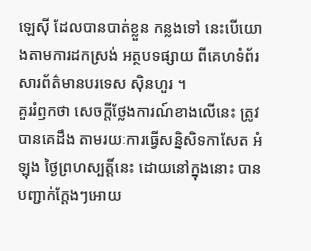ឡេស៊ី ដែលបានបាត់ខ្លួន កន្លងទៅ នេះបើយោងតាមការដកស្រង់ អត្ថបទផ្សាយ ពីគេហទំព័រ សារព័ត៌មានបរទេស ស៊ិនហួរ ។
គួររំឭកថា សេចក្តីថ្លែងការណ៍ខាងលើនេះ ត្រូវបានគេដឹង តាមរយៈការធ្វើសន្និសិទកាសែត អំឡុង ថ្ងៃព្រហស្បត្តិ៍នេះ ដោយនៅក្នុងនោះ បានបញ្ជាក់ក្តែងៗអោយ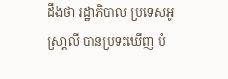ដឹងថា រដ្ឋាភិបាល ប្រទេសអូស្រា្តលី បានប្រទះឃើញ បំ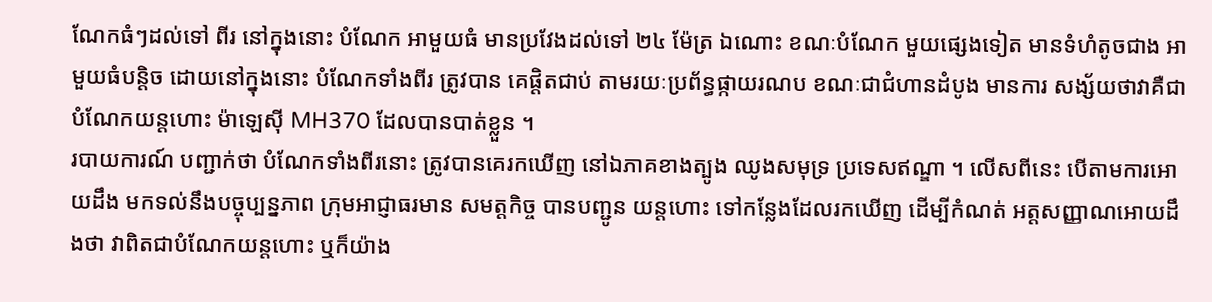ណែកធំៗដល់ទៅ ពីរ នៅក្នុងនោះ បំណែក អាមួយធំ មានប្រវែងដល់ទៅ ២៤ ម៉ែត្រ ឯណោះ ខណៈបំណែក មួយផ្សេងទៀត មានទំហំតូចជាង អាមួយធំបន្តិច ដោយនៅក្នុងនោះ បំណែកទាំងពីរ ត្រូវបាន គេផ្តិតជាប់ តាមរយៈប្រព័ន្ធផ្កាយរណប ខណៈជាជំហានដំបូង មានការ សង្ស័យថាវាគឺជា បំណែកយន្តហោះ ម៉ាឡេស៊ី MH370 ដែលបានបាត់ខ្លួន ។
របាយការណ៍ បញ្ជាក់ថា បំណែកទាំងពីរនោះ ត្រូវបានគេរកឃើញ នៅឯភាគខាងត្បូង ឈូងសមុទ្រ ប្រទេសឥណ្ឌា ។ លើសពីនេះ បើតាមការអោយដឹង មកទល់នឹងបច្ចុប្បន្នភាព ក្រុមអាជ្ញាធរមាន សមត្តកិច្ច បានបញ្ជូន យន្តហោះ ទៅកន្លែងដែលរកឃើញ ដើម្បីកំណត់ អត្តសញ្ញាណអោយដឹងថា វាពិតជាបំណែកយន្តហោះ ឬក៏យ៉ាង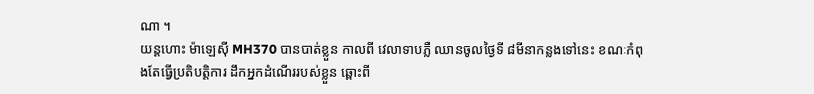ណា ។
យន្តហោះ ម៉ាឡេស៊ី MH370 បានបាត់ខ្លួន កាលពី វេលាទាបភ្លឺ ឈានចូលថ្ងៃទី ៨មីនាកន្លងទៅនេះ ខណៈកំពុងតែធ្វើប្រតិបត្តិការ ដឹកអ្នកដំណើររបស់ខ្លួន ឆ្ពោះពី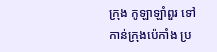ក្រុង កូឡាឡាំពួរ ទៅកាន់ក្រុងប៉េកាំង ប្រ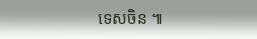ទេសចិន ៕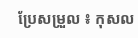ប្រែសម្រួល ៖ កុសល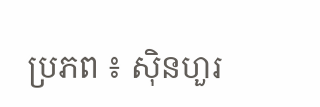ប្រភព ៖ ស៊ិនហួរ